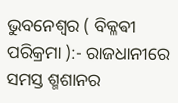ଭୁବନେଶ୍ୱର ( ବିକ୍ଳଵୀ ପରିକ୍ରମା ):- ରାଜଧାନୀରେ ସମସ୍ତ ଶ୍ମଶାନର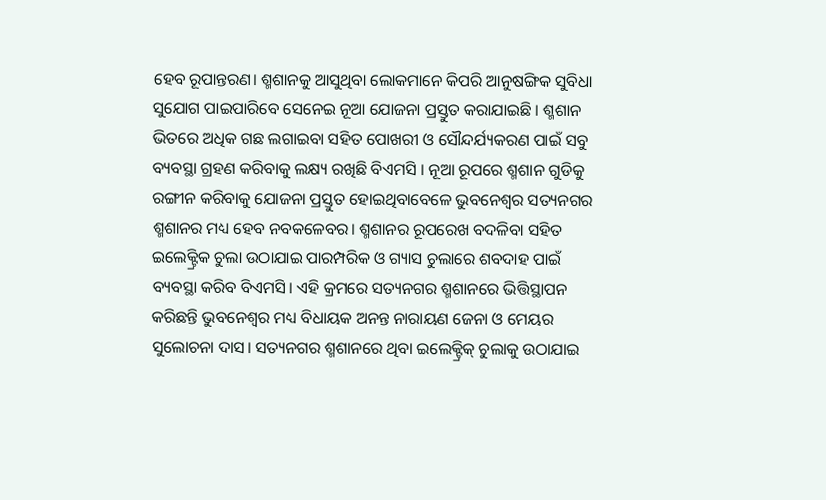ହେବ ରୂପାନ୍ତରଣ। ଶ୍ମଶାନକୁ ଆସୁଥିବା ଲୋକମାନେ କିପରି ଆନୁଷଙ୍ଗିକ ସୁବିଧା ସୁଯୋଗ ପାଇପାରିବେ ସେନେଇ ନୂଆ ଯୋଜନା ପ୍ରସ୍ତୁତ କରାଯାଇଛି । ଶ୍ମଶାନ ଭିତରେ ଅଧିକ ଗଛ ଲଗାଇବା ସହିତ ପୋଖରୀ ଓ ସୌନ୍ଦର୍ଯ୍ୟକରଣ ପାଇଁ ସବୁ ବ୍ୟବସ୍ଥା ଗ୍ରହଣ କରିବାକୁ ଲକ୍ଷ୍ୟ ରଖିଛି ବିଏମସି । ନୂଆ ରୂପରେ ଶ୍ମଶାନ ଗୁଡିକୁ ରଙ୍ଗୀନ କରିବାକୁ ଯୋଜନା ପ୍ରସ୍ତୁତ ହୋଇଥିବାବେଳେ ଭୁବନେଶ୍ୱର ସତ୍ୟନଗର ଶ୍ମଶାନର ମଧ୍ୟ ହେବ ନବକଳେବର। ଶ୍ମଶାନର ରୂପରେଖ ବଦଳିବା ସହିତ ଇଲେକ୍ଟ୍ରିକ ଚୁଲା ଉଠାଯାଇ ପାରମ୍ପରିକ ଓ ଗ୍ୟାସ ଚୁଲାରେ ଶବଦାହ ପାଇଁ ବ୍ୟବସ୍ଥା କରିବ ବିଏମସି। ଏହି କ୍ରମରେ ସତ୍ୟନଗର ଶ୍ମଶାନରେ ଭିତ୍ତିସ୍ଥାପନ କରିଛନ୍ତି ଭୁବନେଶ୍ୱର ମଧ୍ୟ ବିଧାୟକ ଅନନ୍ତ ନାରାୟଣ ଜେନା ଓ ମେୟର ସୁଲୋଚନା ଦାସ। ସତ୍ୟନଗର ଶ୍ମଶାନରେ ଥିବା ଇଲେକ୍ଟ୍ରିକ୍ ଚୁଲାକୁ ଉଠାଯାଇ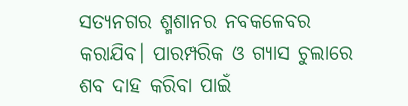ସତ୍ୟନଗର ଶ୍ମଶାନର ନବକଳେବର କରାଯିବ। ପାରମ୍ପରିକ ଓ ଗ୍ୟାସ ଚୁଲାରେ ଶବ ଦାହ କରିବା ପାଇଁ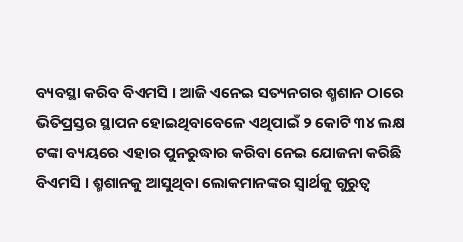ବ୍ୟବସ୍ଥା କରିବ ବିଏମସି । ଆଜି ଏନେଇ ସତ୍ୟନଗର ଶ୍ମଶାନ ଠାରେ ଭିତିପ୍ରସ୍ତର ସ୍ଥାପନ ହୋଇଥିବାବେଳେ ଏଥିପାଇଁ ୨ କୋଟି ୩୪ ଲକ୍ଷ ଟଙ୍କା ବ୍ୟୟରେ ଏହାର ପୁନରୁଦ୍ଧାର କରିବା ନେଇ ଯୋଜନା କରିଛି ବିଏମସି । ଶ୍ମଶାନକୁ ଆସୁଥିବା ଲୋକମାନଙ୍କର ସ୍ୱାର୍ଥକୁ ଗୁରୁତ୍ୱ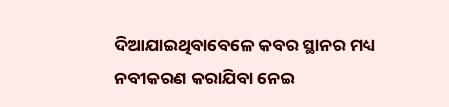ଦିଆଯାଇଥିବାବେଳେ କବର ସ୍ଥାନର ମଧ୍ୟ ନବୀକରଣ କରାଯିବା ନେଇ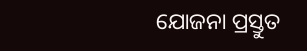ଯୋଜନା ପ୍ରସ୍ତୁତ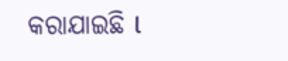କରାଯାଇଛି l